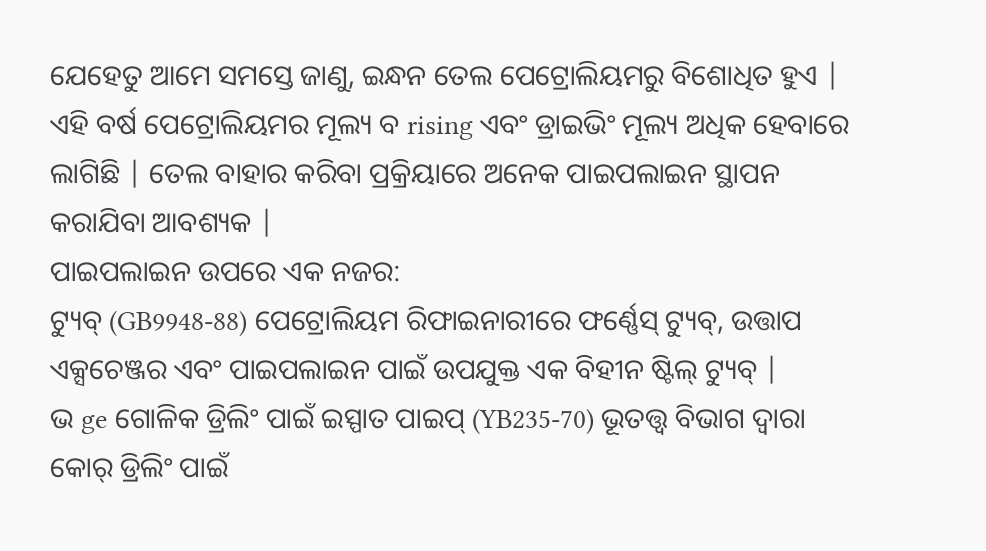ଯେହେତୁ ଆମେ ସମସ୍ତେ ଜାଣୁ, ଇନ୍ଧନ ତେଲ ପେଟ୍ରୋଲିୟମରୁ ବିଶୋଧିତ ହୁଏ | ଏହି ବର୍ଷ ପେଟ୍ରୋଲିୟମର ମୂଲ୍ୟ ବ rising ଏବଂ ଡ୍ରାଇଭିଂ ମୂଲ୍ୟ ଅଧିକ ହେବାରେ ଲାଗିଛି | ତେଲ ବାହାର କରିବା ପ୍ରକ୍ରିୟାରେ ଅନେକ ପାଇପଲାଇନ ସ୍ଥାପନ କରାଯିବା ଆବଶ୍ୟକ |
ପାଇପଲାଇନ ଉପରେ ଏକ ନଜର:
ଟ୍ୟୁବ୍ (GB9948-88) ପେଟ୍ରୋଲିୟମ ରିଫାଇନାରୀରେ ଫର୍ଣ୍ଣେସ୍ ଟ୍ୟୁବ୍, ଉତ୍ତାପ ଏକ୍ସଚେଞ୍ଜର ଏବଂ ପାଇପଲାଇନ ପାଇଁ ଉପଯୁକ୍ତ ଏକ ବିହୀନ ଷ୍ଟିଲ୍ ଟ୍ୟୁବ୍ |
ଭ ge ଗୋଳିକ ଡ୍ରିଲିଂ ପାଇଁ ଇସ୍ପାତ ପାଇପ୍ (YB235-70) ଭୂତତ୍ତ୍ୱ ବିଭାଗ ଦ୍ୱାରା କୋର୍ ଡ୍ରିଲିଂ ପାଇଁ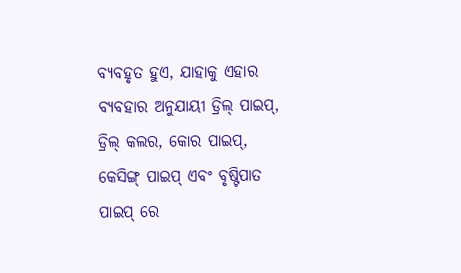ବ୍ୟବହୃତ ହୁଏ, ଯାହାକୁ ଏହାର ବ୍ୟବହାର ଅନୁଯାୟୀ ଡ୍ରିଲ୍ ପାଇପ୍, ଡ୍ରିଲ୍ କଲର, କୋର ପାଇପ୍, କେସିଙ୍ଗ୍ ପାଇପ୍ ଏବଂ ବୃଷ୍ଟିପାତ ପାଇପ୍ ରେ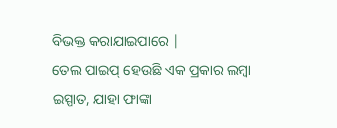ବିଭକ୍ତ କରାଯାଇପାରେ |
ତେଲ ପାଇପ୍ ହେଉଛି ଏକ ପ୍ରକାର ଲମ୍ବା ଇସ୍ପାତ, ଯାହା ଫାଙ୍କା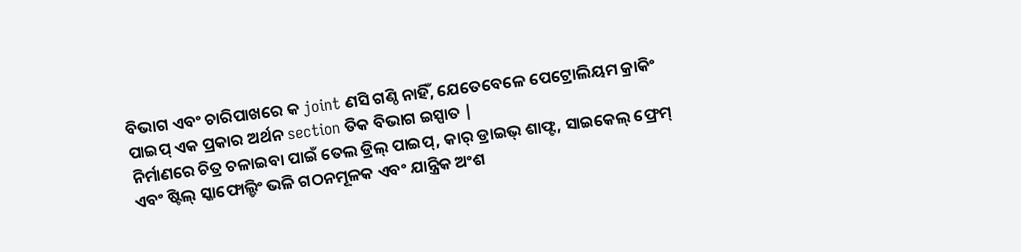ବିଭାଗ ଏବଂ ଚାରିପାଖରେ କ joint ଣସି ଗଣ୍ଠି ନାହିଁ, ଯେତେବେଳେ ପେଟ୍ରୋଲିୟମ କ୍ରାକିଂ ପାଇପ୍ ଏକ ପ୍ରକାର ଅର୍ଥନ section ତିକ ବିଭାଗ ଇସ୍ପାତ |
ନିର୍ମାଣରେ ଚିତ୍ର ଚଳାଇବା ପାଇଁ ତେଲ ଡ୍ରିଲ୍ ପାଇପ୍, କାର୍ ଡ୍ରାଇଭ୍ ଶାଫ୍ଟ, ସାଇକେଲ୍ ଫ୍ରେମ୍ ଏବଂ ଷ୍ଟିଲ୍ ସ୍କାଫୋଲ୍ଡିଂ ଭଳି ଗଠନମୂଳକ ଏବଂ ଯାନ୍ତ୍ରିକ ଅଂଶ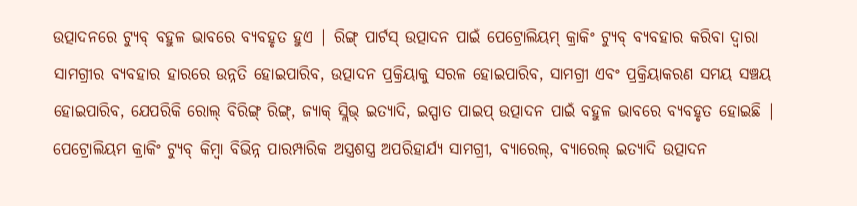ଉତ୍ପାଦନରେ ଟ୍ୟୁବ୍ ବହୁଳ ଭାବରେ ବ୍ୟବହୃତ ହୁଏ | ରିଙ୍ଗ୍ ପାର୍ଟସ୍ ଉତ୍ପାଦନ ପାଇଁ ପେଟ୍ରୋଲିୟମ୍ କ୍ରାକିଂ ଟ୍ୟୁବ୍ ବ୍ୟବହାର କରିବା ଦ୍ୱାରା ସାମଗ୍ରୀର ବ୍ୟବହାର ହାରରେ ଉନ୍ନତି ହୋଇପାରିବ, ଉତ୍ପାଦନ ପ୍ରକ୍ରିୟାକୁ ସରଳ ହୋଇପାରିବ, ସାମଗ୍ରୀ ଏବଂ ପ୍ରକ୍ରିୟାକରଣ ସମୟ ସଞ୍ଚୟ ହୋଇପାରିବ, ଯେପରିକି ରୋଲ୍ ବିରିଙ୍ଗ୍ ରିଙ୍ଗ୍, ଜ୍ୟାକ୍ ସ୍ଲିଭ୍ ଇତ୍ୟାଦି, ଇସ୍ପାତ ପାଇପ୍ ଉତ୍ପାଦନ ପାଇଁ ବହୁଳ ଭାବରେ ବ୍ୟବହୃତ ହୋଇଛି | ପେଟ୍ରୋଲିୟମ କ୍ରାକିଂ ଟ୍ୟୁବ୍ କିମ୍ବା ବିଭିନ୍ନ ପାରମ୍ପାରିକ ଅସ୍ତ୍ରଶସ୍ତ୍ର ଅପରିହାର୍ଯ୍ୟ ସାମଗ୍ରୀ, ବ୍ୟାରେଲ୍, ବ୍ୟାରେଲ୍ ଇତ୍ୟାଦି ଉତ୍ପାଦନ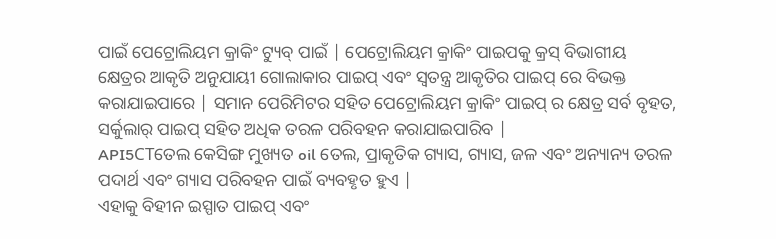ପାଇଁ ପେଟ୍ରୋଲିୟମ କ୍ରାକିଂ ଟ୍ୟୁବ୍ ପାଇଁ | ପେଟ୍ରୋଲିୟମ କ୍ରାକିଂ ପାଇପକୁ କ୍ରସ୍ ବିଭାଗୀୟ କ୍ଷେତ୍ରର ଆକୃତି ଅନୁଯାୟୀ ଗୋଲାକାର ପାଇପ୍ ଏବଂ ସ୍ୱତନ୍ତ୍ର ଆକୃତିର ପାଇପ୍ ରେ ବିଭକ୍ତ କରାଯାଇପାରେ | ସମାନ ପେରିମିଟର ସହିତ ପେଟ୍ରୋଲିୟମ କ୍ରାକିଂ ପାଇପ୍ ର କ୍ଷେତ୍ର ସର୍ବ ବୃହତ, ସର୍କୁଲାର୍ ପାଇପ୍ ସହିତ ଅଧିକ ତରଳ ପରିବହନ କରାଯାଇପାରିବ |
API5CTତେଲ କେସିଙ୍ଗ ମୁଖ୍ୟତ oil ତେଲ, ପ୍ରାକୃତିକ ଗ୍ୟାସ, ଗ୍ୟାସ, ଜଳ ଏବଂ ଅନ୍ୟାନ୍ୟ ତରଳ ପଦାର୍ଥ ଏବଂ ଗ୍ୟାସ ପରିବହନ ପାଇଁ ବ୍ୟବହୃତ ହୁଏ |
ଏହାକୁ ବିହୀନ ଇସ୍ପାତ ପାଇପ୍ ଏବଂ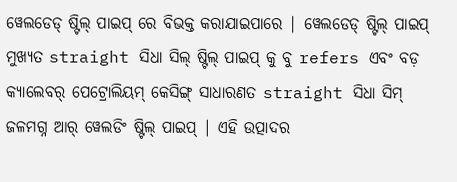ୱେଲଡେଡ୍ ଷ୍ଟିଲ୍ ପାଇପ୍ ରେ ବିଭକ୍ତ କରାଯାଇପାରେ | ୱେଲଡେଡ୍ ଷ୍ଟିଲ୍ ପାଇପ୍ ମୁଖ୍ୟତ straight ସିଧା ସିଲ୍ ଷ୍ଟିଲ୍ ପାଇପ୍ କୁ ବୁ refers ଏବଂ ବଡ଼ କ୍ୟାଲେବର୍ ପେଟ୍ରୋଲିୟମ୍ କେସିଙ୍ଗ୍ ସାଧାରଣତ straight ସିଧା ସିମ୍ ଜଳମଗ୍ନ ଆର୍ ୱେଲଡିଂ ଷ୍ଟିଲ୍ ପାଇପ୍ | ଏହି ଉତ୍ପାଦର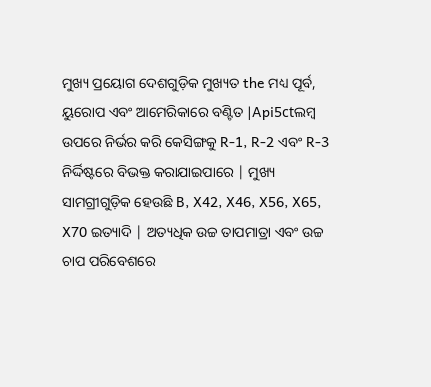ମୁଖ୍ୟ ପ୍ରୟୋଗ ଦେଶଗୁଡ଼ିକ ମୁଖ୍ୟତ the ମଧ୍ୟ ପୂର୍ବ, ୟୁରୋପ ଏବଂ ଆମେରିକାରେ ବଣ୍ଟିତ |Api5ctଲମ୍ବ ଉପରେ ନିର୍ଭର କରି କେସିଙ୍ଗକୁ R-1, R-2 ଏବଂ R-3 ନିର୍ଦ୍ଦିଷ୍ଟରେ ବିଭକ୍ତ କରାଯାଇପାରେ | ମୁଖ୍ୟ ସାମଗ୍ରୀଗୁଡ଼ିକ ହେଉଛି B, X42, X46, X56, X65, X70 ଇତ୍ୟାଦି | ଅତ୍ୟଧିକ ଉଚ୍ଚ ତାପମାତ୍ରା ଏବଂ ଉଚ୍ଚ ଚାପ ପରିବେଶରେ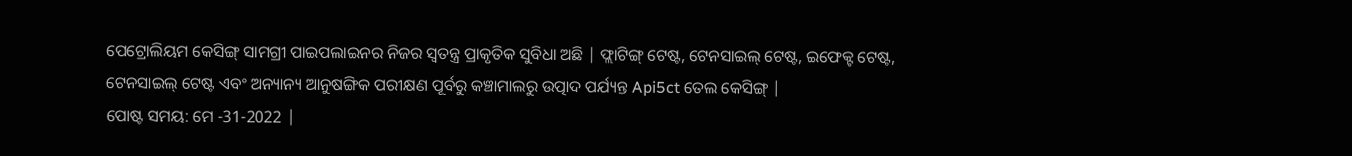ପେଟ୍ରୋଲିୟମ କେସିଙ୍ଗ୍ ସାମଗ୍ରୀ ପାଇପଲାଇନର ନିଜର ସ୍ୱତନ୍ତ୍ର ପ୍ରାକୃତିକ ସୁବିଧା ଅଛି | ଫ୍ଲାଟିଙ୍ଗ୍ ଟେଷ୍ଟ, ଟେନସାଇଲ୍ ଟେଷ୍ଟ, ଇଫେକ୍ଟ ଟେଷ୍ଟ, ଟେନସାଇଲ୍ ଟେଷ୍ଟ ଏବଂ ଅନ୍ୟାନ୍ୟ ଆନୁଷଙ୍ଗିକ ପରୀକ୍ଷଣ ପୂର୍ବରୁ କଞ୍ଚାମାଲରୁ ଉତ୍ପାଦ ପର୍ଯ୍ୟନ୍ତ Api5ct ତେଲ କେସିଙ୍ଗ୍ |
ପୋଷ୍ଟ ସମୟ: ମେ -31-2022 |